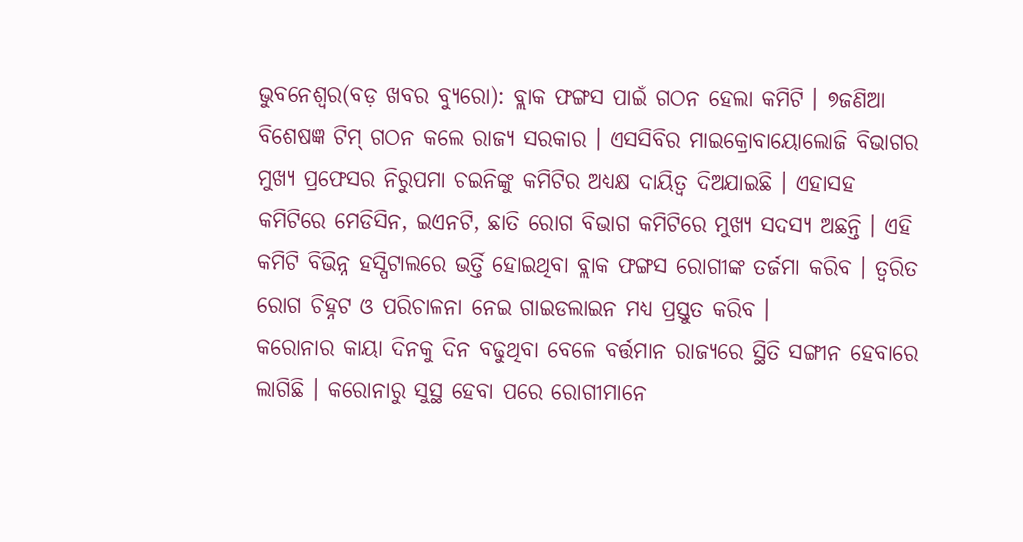ଭୁବନେଶ୍ୱର(ବଡ଼ ଖବର ବ୍ୟୁରୋ): ବ୍ଲାକ ଫଙ୍ଗସ ପାଇଁ ଗଠନ ହେଲା କମିଟି । ୭ଜଣିଆ ବିଶେଷଜ୍ଞ ଟିମ୍ ଗଠନ କଲେ ରାଜ୍ୟ ସରକାର । ଏସସିବିର ମାଇକ୍ରୋବାୟୋଲୋଜି ବିଭାଗର ମୁଖ୍ୟ ପ୍ରଫେସର ନିରୁପମା ଚଇନିଙ୍କୁ କମିଟିର ଅଧ୍ୟକ୍ଷ ଦାୟିତ୍ୱ ଦିଅଯାଇଛି । ଏହାସହ କମିଟିରେ ମେଡିସିନ, ଇଏନଟି, ଛାତି ରୋଗ ବିଭାଗ କମିଟିରେ ମୁଖ୍ୟ ସଦସ୍ୟ ଅଛନ୍ତି । ଏହି କମିଟି ବିଭିନ୍ନ ହସ୍ପିଟାଲରେ ଭର୍ତ୍ତି ହୋଇଥିବା ବ୍ଲାକ ଫଙ୍ଗସ ରୋଗୀଙ୍କ ତର୍ଜମା କରିବ । ତ୍ୱରିତ ରୋଗ ଚିହ୍ନଟ ଓ ପରିଚାଳନା ନେଇ ଗାଇଡଲାଇନ ମଧ୍ୟ ପ୍ରସ୍ତୁତ କରିବ ।
କରୋନାର କାୟା ଦିନକୁ ଦିନ ବଢୁଥିବା ବେଳେ ବର୍ତ୍ତମାନ ରାଜ୍ୟରେ ସ୍ଥିତି ସଙ୍ଗୀନ ହେବାରେ ଲାଗିଛି । କରୋନାରୁ ସୁସ୍ଥ ହେବା ପରେ ରୋଗୀମାନେ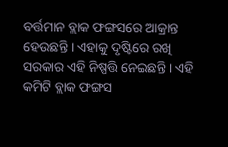ବର୍ତ୍ତମାନ ବ୍ଲାକ ଫଙ୍ଗସରେ ଆକ୍ରାନ୍ତ ହେଉଛନ୍ତି । ଏହାକୁ ଦୃଷ୍ଟିରେ ରଖି ସରକାର ଏହି ନିଷ୍ପତ୍ତି ନେଇଛନ୍ତି । ଏହି କମିଟି ବ୍ଲାକ ଫଙ୍ଗସ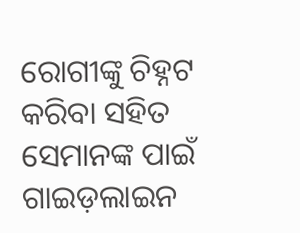ରୋଗୀଙ୍କୁ ଚିହ୍ନଟ କରିବା ସହିତ ସେମାନଙ୍କ ପାଇଁ ଗାଇଡ଼ଲାଇନ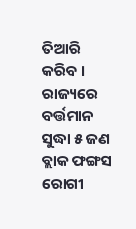ତିଆରି କରିବ । ରାଜ୍ୟରେ ବର୍ତ୍ତମାନ ସୁଦ୍ଧା ୫ ଜଣ ବ୍ଲାକ ଫଙ୍ଗସ ରୋଗୀ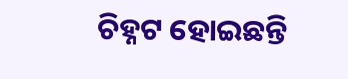ଚିହ୍ନଟ ହୋଇଛନ୍ତି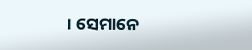। ସେମାନେ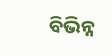ବିଭିନ୍ନ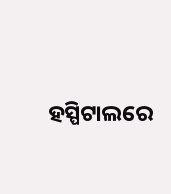ହସ୍ପିଟାଲରେ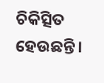ଚିକିତ୍ସିତ ହେଉଛନ୍ତି ।